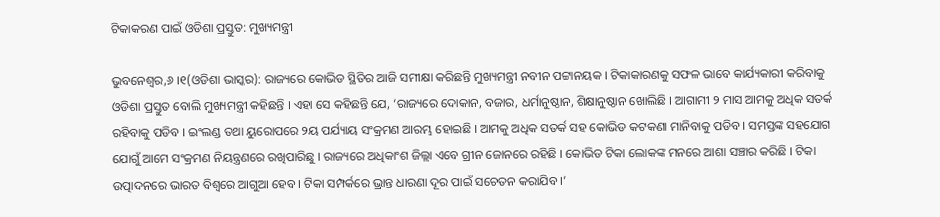ଟିକାକରଣ ପାଇଁ ଓଡିଶା ପ୍ରସ୍ତୁତ: ମୁଖ୍ୟମନ୍ତ୍ରୀ

ଭୁବନେଶ୍ୱର,୬ ।୧(ଓଡିଶା ଭାସ୍କର): ରାଜ୍ୟରେ କୋଭିଡ ସ୍ଥିତିର ଆଜି ସମୀକ୍ଷା କରିଛନ୍ତି ମୁଖ୍ୟମନ୍ତ୍ରୀ ନବୀନ ପଟ୍ଟାନୟକ । ଟିକାକାରଣକୁ ସଫଳ ଭାବେ କାର୍ଯ୍ୟକାରୀ କରିବାକୁ ଓଡିଶା ପ୍ରସ୍ତୁତ ବୋଲି ମୁଖ୍ୟମନ୍ତ୍ରୀ କହିଛନ୍ତି । ଏହା ସେ କହିଛନ୍ତି ଯେ, ‘ରାଜ୍ୟରେ ଦୋକାନ, ବଜାର, ଧର୍ମାନୁଷ୍ଠାନ, ଶିକ୍ଷାନୁଷ୍ଠାନ ଖୋଲିଛି । ଆଗାମୀ ୨ ମାସ ଆମକୁ ଅଧିକ ସତର୍କ ରହିବାକୁ ପଡିବ । ଇଂଲଣ୍ଡ ତଥା ୟୁରୋପରେ ୨ୟ ପର୍ଯ୍ୟାୟ ସଂକ୍ରମଣ ଆରମ୍ଭ ହୋଇଛି । ଆମକୁ ଅଧିକ ସତର୍କ ସହ କୋଭିଡ କଟକଣା ମାନିବାକୁ ପଡିବ । ସମସ୍ତଙ୍କ ସହଯୋଗ ଯୋଗୁଁ ଆମେ ସଂକ୍ରମଣ ନିୟନ୍ତ୍ରଣରେ ରଖିପାରିଛୁ । ରାଜ୍ୟରେ ଅଧିକାଂଶ ଜିଲ୍ଲା ଏବେ ଗ୍ରୀନ ଜୋନରେ ରହିଛି । କୋଭିଡ ଟିକା ଲୋକଙ୍କ ମନରେ ଆଶା ସଞ୍ଚାର କରିଛି । ଟିକା ଉତ୍ପାଦନରେ ଭାରତ ବିଶ୍ୱରେ ଆଗୁଆ ହେବ । ଟିକା ସମ୍ପର୍କରେ ଭ୍ରାନ୍ତ ଧାରଣା ଦୂର ପାଇଁ ସଚେତନ କରାଯିବ ।’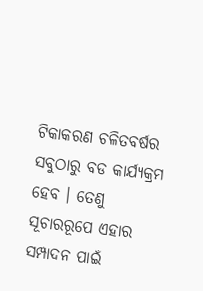ଟିକାକରଣ ଚଳିତବର୍ଷର ସବୁଠାରୁ ବଡ କାର୍ଯ୍ୟକ୍ରମ ହେବ । ତେଣୁ ସୂଚାରରୂପେ ଏହାର ସମ୍ପାଦନ ପାଇଁ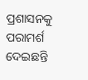ପ୍ରଶାସନକୁ ପରାମର୍ଶ ଦେଇଛନ୍ତି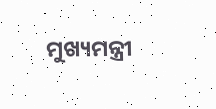ମୁଖ୍ୟମନ୍ତ୍ରୀ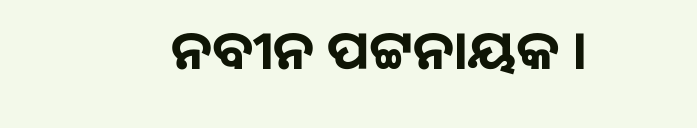ନବୀନ ପଟ୍ଟନାୟକ ।